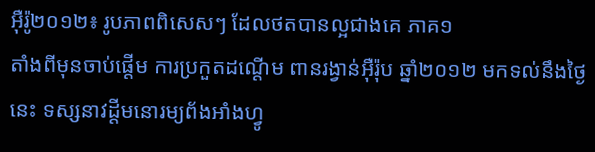អ៊ឺរ៉ូ២០១២៖ រូបភាពពិសេសៗ ដែលថតបានល្អជាងគេ ភាគ១
តាំងពីមុនចាប់ផ្ដើម ការប្រកួតដណ្ដើម ពានរង្វាន់អ៊ឺរ៉ុប ឆ្នាំ២០១២ មកទល់នឹងថ្ងៃនេះ ទស្សនាវដ្ដីមនោរម្យព័ងអាំងហ្វូ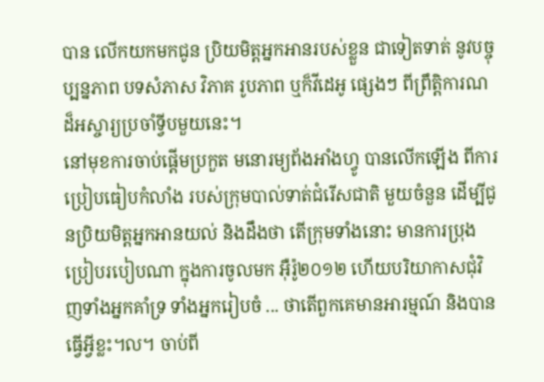បាន លើកយកមកជូន ប្រិយមិត្តអ្នកអានរបស់ខ្លួន ជាទៀតទាត់ នូវបច្ចុប្បន្នភាព បទសំភាស វិភាគ រូបភាព ឬក៏វីដេអូ ផ្សេងៗ ពីព្រឹត្តិការណដ៏អស្ចារ្យប្រចាំទ្វីបមួយនេះ។
នៅមុខការចាប់ផ្ដើមប្រកួត មនោរម្យព័ងអាំងហ្វូ បានលើកឡើង ពីការប្រៀបធៀបកំលាំង របស់ក្រុមបាល់ទាត់ជំរើសជាតិ មួយចំនួន ដើម្បីជូនប្រិយមិត្តអ្នកអានយល់ និងដឹងថា តើក្រុមទាំងនោះ មានការប្រុងប្រៀបរបៀបណា ក្នុងការចូលមក អ៊ឺរ៉ូ២០១២ ហើយបរិយាកាសជុំវិញទាំងអ្នកគាំទ្រ ទាំងអ្នករៀបចំ ... ថាតើពួកគេមានអារម្មណ៍ និងបានធ្វើអ្វីខ្លះ។ល។ ចាប់ពី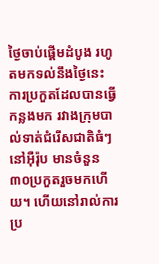ថ្ងៃចាប់ផ្ដើមដំបូង រហូតមកទល់នឹងថ្ងៃនេះ ការប្រកួតដែលបានធ្វើកន្លងមក រវាងក្រុមបាល់ទាត់ជំរើសជាតិធំៗ នៅអ៊ឺរ៉ុប មានចំនួន៣០ប្រកួតរួចមកហើយ។ ហើយនៅរាល់ការប្រ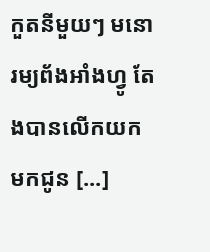កួតនីមួយៗ មនោរម្យព័ងអាំងហ្វូ តែងបានលើកយក មកជូន [...]